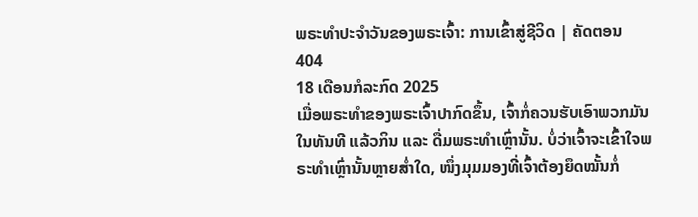ພຣະທຳປະຈຳວັນຂອງພຣະເຈົ້າ: ການເຂົ້າສູ່ຊີວິດ | ຄັດຕອນ 404
18 ເດືອນກໍລະກົດ 2025
ເມື່ອພຣະທໍາຂອງພຣະເຈົ້າປາກົດຂຶ້ນ, ເຈົ້າກໍ່ຄວນຮັບເອົາພວກມັນໃນທັນທີ ແລ້ວກິນ ແລະ ດື່ມພຣະທໍາເຫຼົ່ານັ້ນ. ບໍ່ວ່າເຈົ້າຈະເຂົ້າໃຈພຣະທໍາເຫຼົ່ານັ້ນຫຼາຍສໍ່າໃດ, ໜຶ່ງມຸມມອງທີ່ເຈົ້າຕ້ອງຍຶດໝັ້ນກໍ່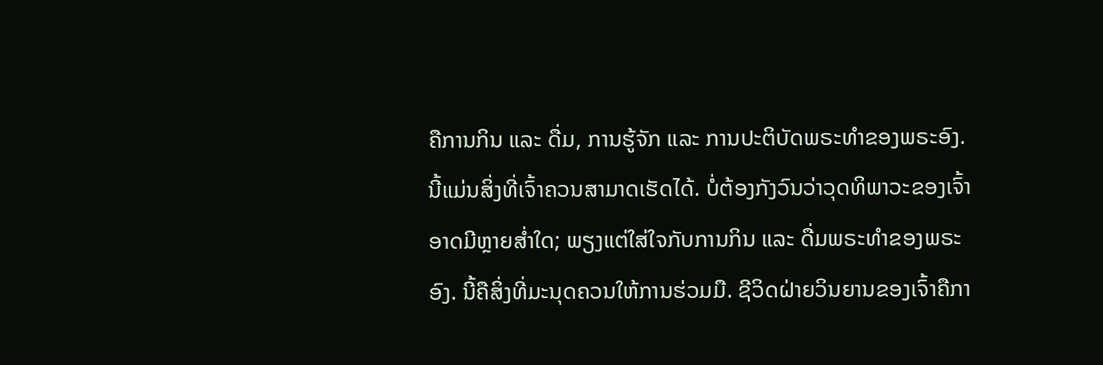ຄືການກິນ ແລະ ດື່ມ, ການຮູ້ຈັກ ແລະ ການປະຕິບັດພຣະທຳຂອງພຣະອົງ. ນີ້ແມ່ນສິ່ງທີ່ເຈົ້າຄວນສາມາດເຮັດໄດ້. ບໍ່ຕ້ອງກັງວົນວ່າວຸດທິພາວະຂອງເຈົ້າອາດມີຫຼາຍສໍ່າໃດ; ພຽງແຕ່ໃສ່ໃຈກັບການກິນ ແລະ ດື່ມພຣະທໍາຂອງພຣະອົງ. ນີ້ຄືສິ່ງທີ່ມະນຸດຄວນໃຫ້ການຮ່ວມມື. ຊີວິດຝ່າຍວິນຍານຂອງເຈົ້າຄືກາ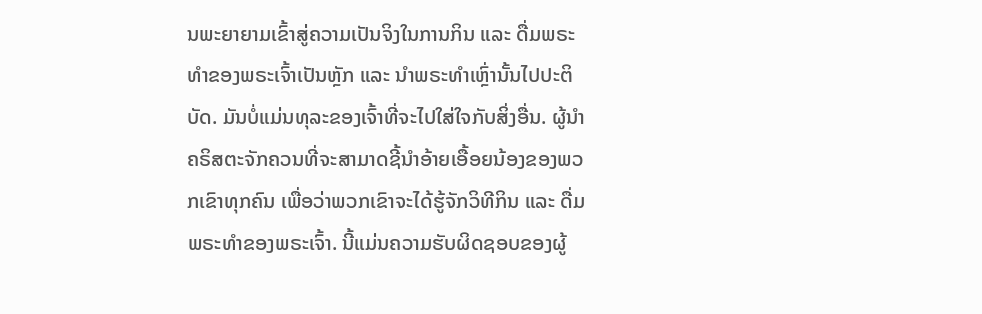ນພະຍາຍາມເຂົ້າສູ່ຄວາມເປັນຈິງໃນການກິນ ແລະ ດື່ມພຣະທໍາຂອງພຣະເຈົ້າເປັນຫຼັກ ແລະ ນໍາພຣະທໍາເຫຼົ່ານັ້ນໄປປະຕິບັດ. ມັນບໍ່ແມ່ນທຸລະຂອງເຈົ້າທີ່ຈະໄປໃສ່ໃຈກັບສິ່ງອື່ນ. ຜູ້ນໍາຄຣິສຕະຈັກຄວນທີ່ຈະສາມາດຊີ້ນໍາອ້າຍເອື້ອຍນ້ອງຂອງພວກເຂົາທຸກຄົນ ເພື່ອວ່າພວກເຂົາຈະໄດ້ຮູ້ຈັກວິທີກິນ ແລະ ດື່ມພຣະທໍາຂອງພຣະເຈົ້າ. ນີ້ແມ່ນຄວາມຮັບຜິດຊອບຂອງຜູ້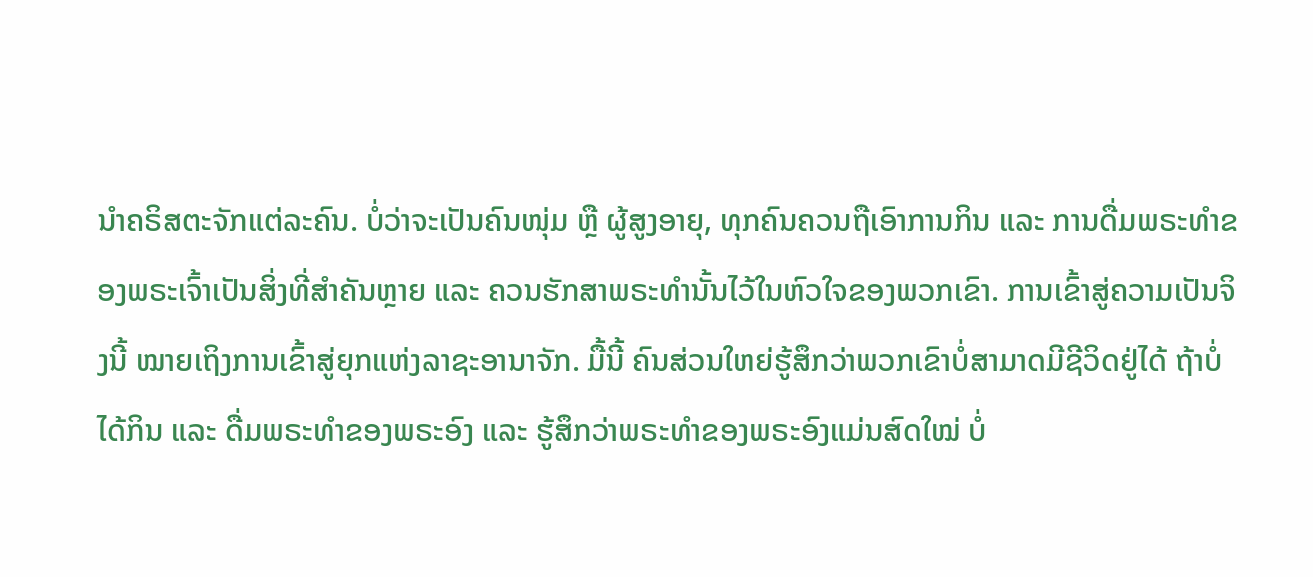ນໍາຄຣິສຕະຈັກແຕ່ລະຄົນ. ບໍ່ວ່າຈະເປັນຄົນໜຸ່ມ ຫຼື ຜູ້ສູງອາຍຸ, ທຸກຄົນຄວນຖືເອົາການກິນ ແລະ ການດື່ມພຣະທໍາຂອງພຣະເຈົ້າເປັນສິ່ງທີ່ສໍາຄັນຫຼາຍ ແລະ ຄວນຮັກສາພຣະທໍານັ້ນໄວ້ໃນຫົວໃຈຂອງພວກເຂົາ. ການເຂົ້າສູ່ຄວາມເປັນຈິງນີ້ ໝາຍເຖິງການເຂົ້າສູ່ຍຸກແຫ່ງລາຊະອານາຈັກ. ມື້ນີ້ ຄົນສ່ວນໃຫຍ່ຮູ້ສຶກວ່າພວກເຂົາບໍ່ສາມາດມີຊີວິດຢູ່ໄດ້ ຖ້າບໍ່ໄດ້ກິນ ແລະ ດື່ມພຣະທໍາຂອງພຣະອົງ ແລະ ຮູ້ສຶກວ່າພຣະທໍາຂອງພຣະອົງແມ່ນສົດໃໝ່ ບໍ່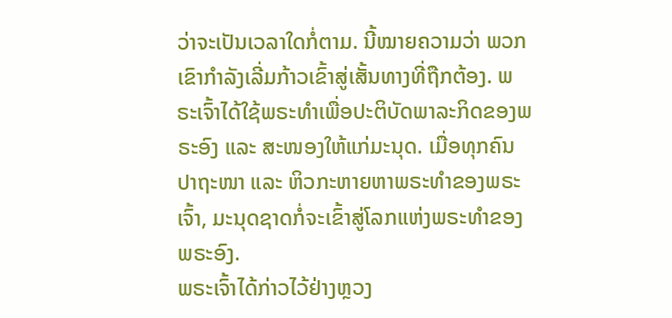ວ່າຈະເປັນເວລາໃດກໍ່ຕາມ. ນີ້ໝາຍຄວາມວ່າ ພວກເຂົາກຳລັງເລີ່ມກ້າວເຂົ້າສູ່ເສັ້ນທາງທີ່ຖືກຕ້ອງ. ພຣະເຈົ້າໄດ້ໃຊ້ພຣະທໍາເພື່ອປະຕິບັດພາລະກິດຂອງພຣະອົງ ແລະ ສະໜອງໃຫ້ແກ່ມະນຸດ. ເມື່ອທຸກຄົນປາຖະໜາ ແລະ ຫິວກະຫາຍຫາພຣະທໍາຂອງພຣະເຈົ້າ, ມະນຸດຊາດກໍ່ຈະເຂົ້າສູ່ໂລກແຫ່ງພຣະທໍາຂອງພຣະອົງ.
ພຣະເຈົ້າໄດ້ກ່າວໄວ້ຢ່າງຫຼວງ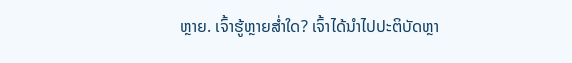ຫຼາຍ. ເຈົ້າຮູ້ຫຼາຍສໍ່າໃດ? ເຈົ້າໄດ້ນໍາໄປປະຕິບັດຫຼາ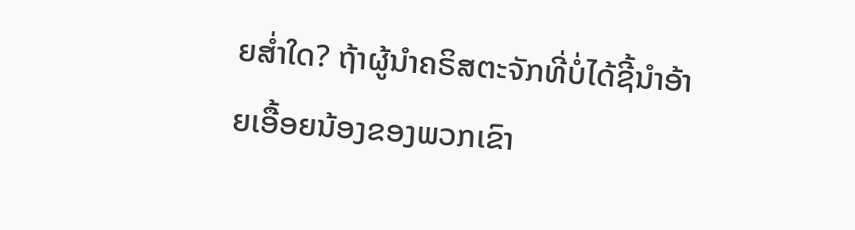ຍສໍ່າໃດ? ຖ້າຜູ້ນໍາຄຣິສຕະຈັກທີ່ບໍ່ໄດ້ຊີ້ນໍາອ້າຍເອື້ອຍນ້ອງຂອງພວກເຂົາ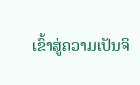ເຂົ້າສູ່ຄວາມເປັນຈິ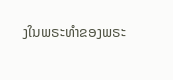ງໃນພຣະທໍາຂອງພຣະ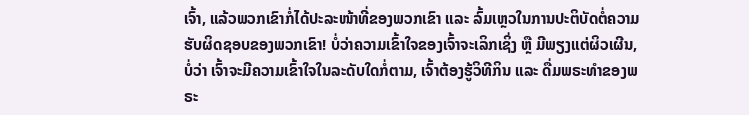ເຈົ້າ, ແລ້ວພວກເຂົາກໍ່ໄດ້ປະລະໜ້າທີ່ຂອງພວກເຂົາ ແລະ ລົ້ມເຫຼວໃນການປະຕິບັດຕໍ່ຄວາມຮັບຜິດຊອບຂອງພວກເຂົາ! ບໍ່ວ່າຄວາມເຂົ້າໃຈຂອງເຈົ້າຈະເລິກເຊິ່ງ ຫຼື ມີພຽງແຕ່ຜິວເຜີນ, ບໍ່ວ່າ ເຈົ້າຈະມີຄວາມເຂົ້າໃຈໃນລະດັບໃດກໍ່ຕາມ, ເຈົ້າຕ້ອງຮູ້ວິທີກິນ ແລະ ດື່ມພຣະທໍາຂອງພຣະ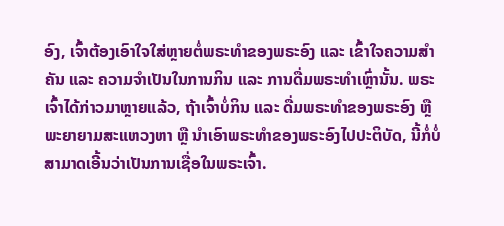ອົງ, ເຈົ້າຕ້ອງເອົາໃຈໃສ່ຫຼາຍຕໍ່ພຣະທໍາຂອງພຣະອົງ ແລະ ເຂົ້າໃຈຄວາມສໍາຄັນ ແລະ ຄວາມຈໍາເປັນໃນການກິນ ແລະ ການດື່ມພຣະທໍາເຫຼົ່ານັ້ນ. ພຣະເຈົ້າໄດ້ກ່າວມາຫຼາຍແລ້ວ, ຖ້າເຈົ້າບໍ່ກິນ ແລະ ດື່ມພຣະທໍາຂອງພຣະອົງ ຫຼື ພະຍາຍາມສະແຫວງຫາ ຫຼື ນໍາເອົາພຣະທໍາຂອງພຣະອົງໄປປະຕິບັດ, ນີ້ກໍ່ບໍ່ສາມາດເອີ້ນວ່າເປັນການເຊື່ອໃນພຣະເຈົ້າ.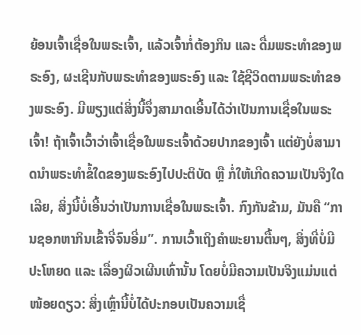ຍ້ອນເຈົ້າເຊື່ອໃນພຣະເຈົ້າ, ແລ້ວເຈົ້າກໍ່ຕ້ອງກິນ ແລະ ດື່ມພຣະທໍາຂອງພຣະອົງ, ຜະເຊີນກັບພຣະທໍາຂອງພຣະອົງ ແລະ ໃຊ້ຊີວິດຕາມພຣະທໍາຂອງພຣະອົງ. ມີພຽງແຕ່ສິ່ງນີ້ຈຶ່ງສາມາດເອີ້ນໄດ້ວ່າເປັນການເຊື່ອໃນພຣະເຈົ້າ! ຖ້າເຈົ້າເວົ້າວ່າເຈົ້າເຊື່ອໃນພຣະເຈົ້າດ້ວຍປາກຂອງເຈົ້າ ແຕ່ຍັງບໍ່ສາມາດນໍາພຣະທໍາຂໍ້ໃດຂອງພຣະອົງໄປປະຕິບັດ ຫຼື ກໍ່ໃຫ້ເກີດຄວາມເປັນຈິງໃດເລີຍ, ສິ່ງນີ້ບໍ່ເອີ້ນວ່າເປັນການເຊື່ອໃນພຣະເຈົ້າ. ກົງກັນຂ້າມ, ມັນຄື “ການຊອກຫາກິນເຂົ້າຈີ່ຈົນອີ່ມ”. ການເວົ້າເຖິງຄຳພະຍານຕື້ນໆ, ສິ່ງທີ່ບໍ່ມີປະໂຫຍດ ແລະ ເລື່ອງຜິວເຜີນເທົ່ານັ້ນ ໂດຍບໍ່ມີຄວາມເປັນຈິງແມ່ນແຕ່ໜ້ອຍດຽວ: ສິ່ງເຫຼົ່ານີ້ບໍ່ໄດ້ປະກອບເປັນຄວາມເຊື່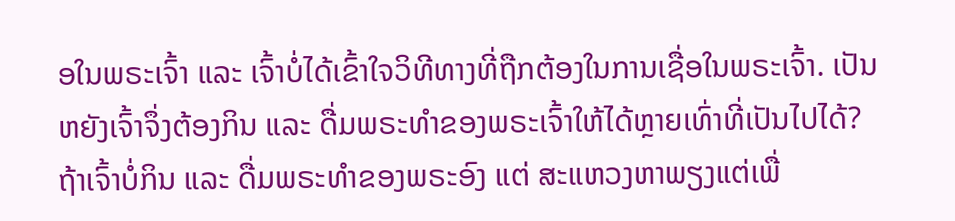ອໃນພຣະເຈົ້າ ແລະ ເຈົ້າບໍ່ໄດ້ເຂົ້າໃຈວິທີທາງທີ່ຖືກຕ້ອງໃນການເຊື່ອໃນພຣະເຈົ້າ. ເປັນຫຍັງເຈົ້າຈຶ່ງຕ້ອງກິນ ແລະ ດື່ມພຣະທໍາຂອງພຣະເຈົ້າໃຫ້ໄດ້ຫຼາຍເທົ່າທີ່ເປັນໄປໄດ້? ຖ້າເຈົ້າບໍ່ກິນ ແລະ ດື່ມພຣະທໍາຂອງພຣະອົງ ແຕ່ ສະແຫວງຫາພຽງແຕ່ເພື່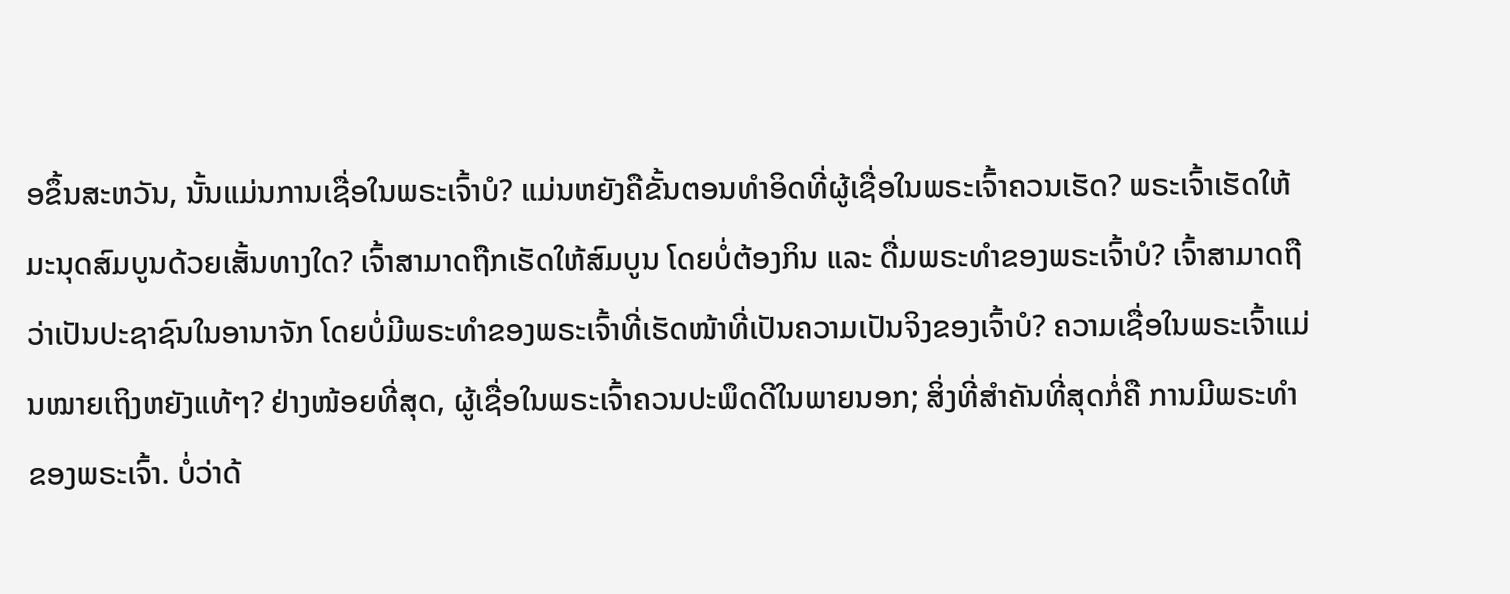ອຂຶ້ນສະຫວັນ, ນັ້ນແມ່ນການເຊື່ອໃນພຣະເຈົ້າບໍ? ແມ່ນຫຍັງຄືຂັ້ນຕອນທໍາອິດທີ່ຜູ້ເຊື່ອໃນພຣະເຈົ້າຄວນເຮັດ? ພຣະເຈົ້າເຮັດໃຫ້ມະນຸດສົມບູນດ້ວຍເສັ້ນທາງໃດ? ເຈົ້າສາມາດຖືກເຮັດໃຫ້ສົມບູນ ໂດຍບໍ່ຕ້ອງກິນ ແລະ ດື່ມພຣະທໍາຂອງພຣະເຈົ້າບໍ? ເຈົ້າສາມາດຖືວ່າເປັນປະຊາຊົນໃນອານາຈັກ ໂດຍບໍ່ມີພຣະທໍາຂອງພຣະເຈົ້າທີ່ເຮັດໜ້າທີ່ເປັນຄວາມເປັນຈິງຂອງເຈົ້າບໍ? ຄວາມເຊື່ອໃນພຣະເຈົ້າແມ່ນໝາຍເຖິງຫຍັງແທ້ໆ? ຢ່າງໜ້ອຍທີ່ສຸດ, ຜູ້ເຊື່ອໃນພຣະເຈົ້າຄວນປະພຶດດີໃນພາຍນອກ; ສິ່ງທີ່ສໍາຄັນທີ່ສຸດກໍ່ຄື ການມີພຣະທໍາຂອງພຣະເຈົ້າ. ບໍ່ວ່າດ້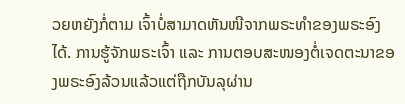ວຍຫຍັງກໍ່ຕາມ ເຈົ້າບໍ່ສາມາດຫັນໜີຈາກພຣະທໍາຂອງພຣະອົງໄດ້. ການຮູ້ຈັກພຣະເຈົ້າ ແລະ ການຕອບສະໜອງຕໍ່ເຈດຕະນາຂອງພຣະອົງລ້ວນແລ້ວແຕ່ຖືກບັນລຸຜ່ານ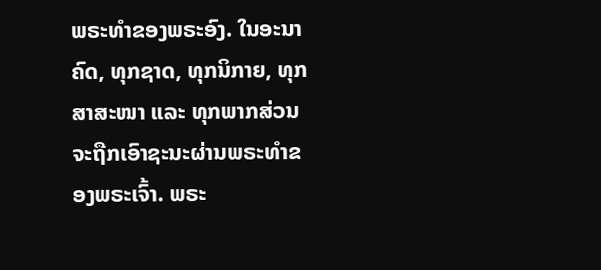ພຣະທໍາຂອງພຣະອົງ. ໃນອະນາຄົດ, ທຸກຊາດ, ທຸກນິກາຍ, ທຸກສາສະໜາ ແລະ ທຸກພາກສ່ວນຈະຖືກເອົາຊະນະຜ່ານພຣະທຳຂອງພຣະເຈົ້າ. ພຣະ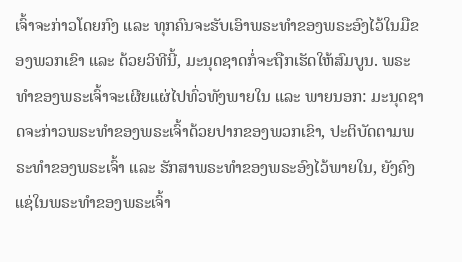ເຈົ້າຈະກ່າວໂດຍກົງ ແລະ ທຸກຄົນຈະຮັບເອົາພຣະທໍາຂອງພຣະອົງໄວ້ໃນມືຂອງພວກເຂົາ ແລະ ດ້ວຍວິທີນີ້, ມະນຸດຊາດກໍ່ຈະຖືກເຮັດໃຫ້ສົມບູນ. ພຣະທໍາຂອງພຣະເຈົ້າຈະເຜີຍແຜ່ໄປທົ່ວທັງພາຍໃນ ແລະ ພາຍນອກ: ມະນຸດຊາດຈະກ່າວພຣະທໍາຂອງພຣະເຈົ້າດ້ວຍປາກຂອງພວກເຂົາ, ປະຕິບັດຕາມພຣະທໍາຂອງພຣະເຈົ້າ ແລະ ຮັກສາພຣະທໍາຂອງພຣະອົງໄວ້ພາຍໃນ, ຍັງຄົງແຊ່ໃນພຣະທຳຂອງພຣະເຈົ້າ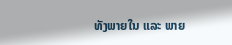ທັງພາຍໃນ ແລະ ພາຍ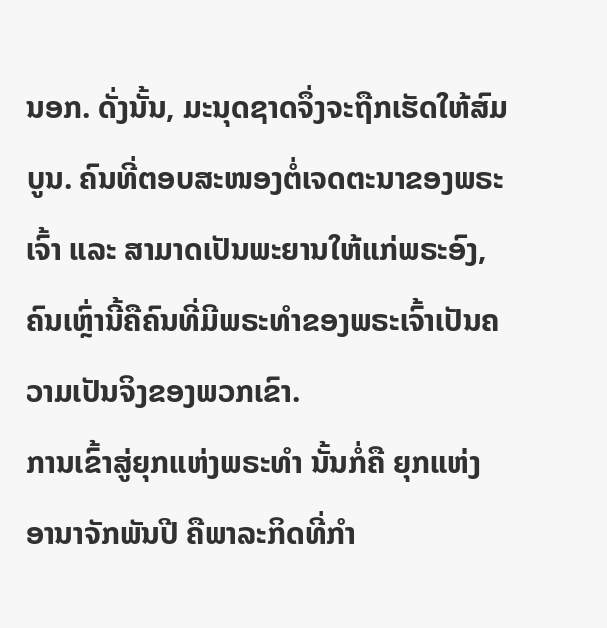ນອກ. ດັ່ງນັ້ນ, ມະນຸດຊາດຈຶ່ງຈະຖືກເຮັດໃຫ້ສົມບູນ. ຄົນທີ່ຕອບສະໜອງຕໍ່ເຈດຕະນາຂອງພຣະເຈົ້າ ແລະ ສາມາດເປັນພະຍານໃຫ້ແກ່ພຣະອົງ, ຄົນເຫຼົ່ານີ້ຄືຄົນທີ່ມີພຣະທໍາຂອງພຣະເຈົ້າເປັນຄວາມເປັນຈິງຂອງພວກເຂົາ.
ການເຂົ້າສູ່ຍຸກແຫ່ງພຣະທໍາ ນັ້ນກໍ່ຄື ຍຸກແຫ່ງອານາຈັກພັນປີ ຄືພາລະກິດທີ່ກໍາ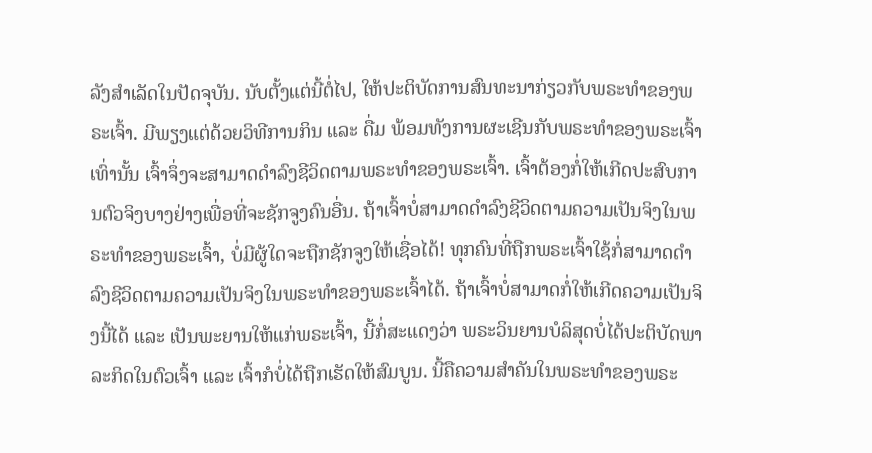ລັງສໍາເລັດໃນປັດຈຸບັນ. ນັບຕັ້ງແຕ່ນີ້ຕໍ່ໄປ, ໃຫ້ປະຕິບັດການສົນທະນາກ່ຽວກັບພຣະທໍາຂອງພຣະເຈົ້າ. ມີພຽງແຕ່ດ້ວຍວິທີການກິນ ແລະ ດື່ມ ພ້ອມທັງການຜະເຊີນກັບພຣະທໍາຂອງພຣະເຈົ້າເທົ່ານັ້ນ ເຈົ້າຈຶ່ງຈະສາມາດດຳລົງຊີວິດຕາມພຣະທໍາຂອງພຣະເຈົ້າ. ເຈົ້າຕ້ອງກໍ່ໃຫ້ເກີດປະສົບການຕົວຈິງບາງຢ່າງເພື່ອທີ່ຈະຊັກຈູງຄົນອື່ນ. ຖ້າເຈົ້າບໍ່ສາມາດດຳລົງຊີວິດຕາມຄວາມເປັນຈິງໃນພຣະທຳຂອງພຣະເຈົ້າ, ບໍ່ມີຜູ້ໃດຈະຖືກຊັກຈູງໃຫ້ເຊື່ອໄດ້! ທຸກຄົນທີ່ຖືກພຣະເຈົ້າໃຊ້ກໍ່ສາມາດດໍາລົງຊີວິດຕາມຄວາມເປັນຈິງໃນພຣະທໍາຂອງພຣະເຈົ້າໄດ້. ຖ້າເຈົ້າບໍ່ສາມາດກໍ່ໃຫ້ເກີດຄວາມເປັນຈິງນີ້ໄດ້ ແລະ ເປັນພະຍານໃຫ້ແກ່ພຣະເຈົ້າ, ນີ້ກໍ່ສະແດງວ່າ ພຣະວິນຍານບໍລິສຸດບໍ່ໄດ້ປະຕິບັດພາລະກິດໃນຕົວເຈົ້າ ແລະ ເຈົ້າກໍບໍ່ໄດ້ຖືກເຮັດໃຫ້ສົມບູນ. ນີ້ຄືຄວາມສໍາຄັນໃນພຣະທໍາຂອງພຣະ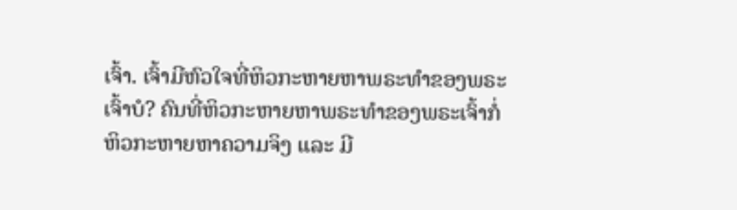ເຈົ້າ. ເຈົ້າມີຫົວໃຈທີ່ຫິວກະຫາຍຫາພຣະທໍາຂອງພຣະເຈົ້າບໍ? ຄົນທີ່ຫິວກະຫາຍຫາພຣະທໍາຂອງພຣະເຈົ້າກໍ່ຫິວກະຫາຍຫາຄວາມຈິງ ແລະ ມີ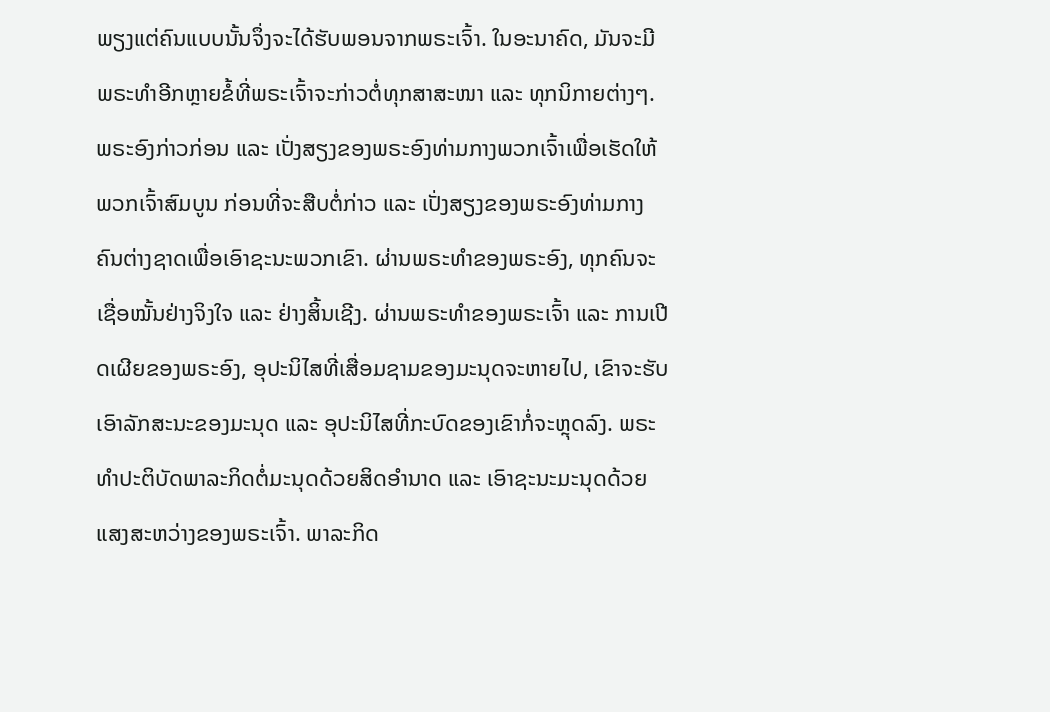ພຽງແຕ່ຄົນແບບນັ້ນຈຶ່ງຈະໄດ້ຮັບພອນຈາກພຣະເຈົ້າ. ໃນອະນາຄົດ, ມັນຈະມີພຣະທໍາອີກຫຼາຍຂໍ້ທີ່ພຣະເຈົ້າຈະກ່າວຕໍ່ທຸກສາສະໜາ ແລະ ທຸກນິກາຍຕ່າງໆ. ພຣະອົງກ່າວກ່ອນ ແລະ ເປັ່ງສຽງຂອງພຣະອົງທ່າມກາງພວກເຈົ້າເພື່ອເຮັດໃຫ້ພວກເຈົ້າສົມບູນ ກ່ອນທີ່ຈະສືບຕໍ່ກ່າວ ແລະ ເປັ່ງສຽງຂອງພຣະອົງທ່າມກາງຄົນຕ່າງຊາດເພື່ອເອົາຊະນະພວກເຂົາ. ຜ່ານພຣະທໍາຂອງພຣະອົງ, ທຸກຄົນຈະເຊື່ອໝັ້ນຢ່າງຈິງໃຈ ແລະ ຢ່າງສິ້ນເຊີງ. ຜ່ານພຣະທໍາຂອງພຣະເຈົ້າ ແລະ ການເປີດເຜີຍຂອງພຣະອົງ, ອຸປະນິໄສທີ່ເສື່ອມຊາມຂອງມະນຸດຈະຫາຍໄປ, ເຂົາຈະຮັບເອົາລັກສະນະຂອງມະນຸດ ແລະ ອຸປະນິໄສທີ່ກະບົດຂອງເຂົາກໍ່ຈະຫຼຸດລົງ. ພຣະທໍາປະຕິບັດພາລະກິດຕໍ່ມະນຸດດ້ວຍສິດອໍານາດ ແລະ ເອົາຊະນະມະນຸດດ້ວຍແສງສະຫວ່າງຂອງພຣະເຈົ້າ. ພາລະກິດ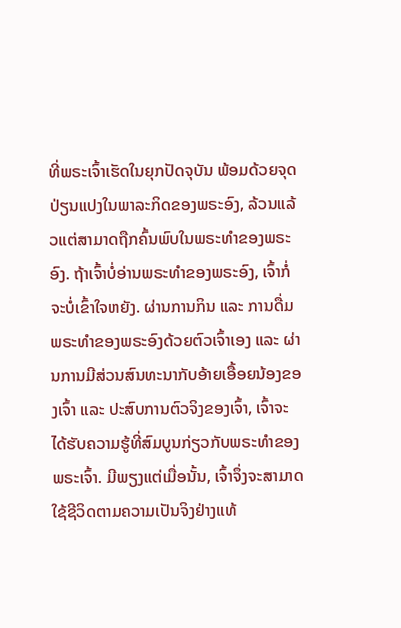ທີ່ພຣະເຈົ້າເຮັດໃນຍຸກປັດຈຸບັນ ພ້ອມດ້ວຍຈຸດປ່ຽນແປງໃນພາລະກິດຂອງພຣະອົງ, ລ້ວນແລ້ວແຕ່ສາມາດຖືກຄົ້ນພົບໃນພຣະທໍາຂອງພຣະອົງ. ຖ້າເຈົ້າບໍ່ອ່ານພຣະທໍາຂອງພຣະອົງ, ເຈົ້າກໍ່ຈະບໍ່ເຂົ້າໃຈຫຍັງ. ຜ່ານການກິນ ແລະ ການດື່ມພຣະທໍາຂອງພຣະອົງດ້ວຍຕົວເຈົ້າເອງ ແລະ ຜ່ານການມີສ່ວນສົນທະນາກັບອ້າຍເອື້ອຍນ້ອງຂອງເຈົ້າ ແລະ ປະສົບການຕົວຈິງຂອງເຈົ້າ, ເຈົ້າຈະໄດ້ຮັບຄວາມຮູ້ທີ່ສົມບູນກ່ຽວກັບພຣະທໍາຂອງພຣະເຈົ້າ. ມີພຽງແຕ່ເມື່ອນັ້ນ, ເຈົ້າຈຶ່ງຈະສາມາດໃຊ້ຊີວິດຕາມຄວາມເປັນຈິງຢ່າງແທ້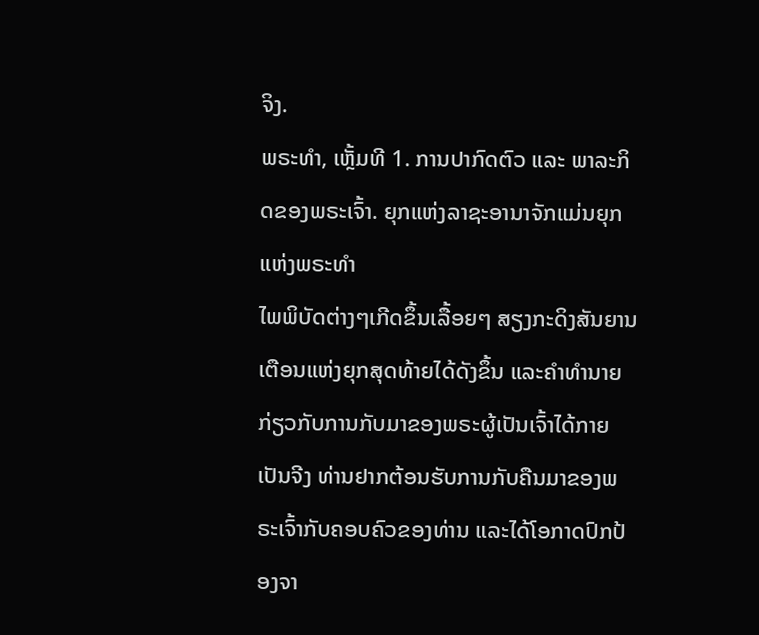ຈິງ.
ພຣະທຳ, ເຫຼັ້ມທີ 1. ການປາກົດຕົວ ແລະ ພາລະກິດຂອງພຣະເຈົ້າ. ຍຸກແຫ່ງລາຊະອານາຈັກແມ່ນຍຸກແຫ່ງພຣະທໍາ
ໄພພິບັດຕ່າງໆເກີດຂຶ້ນເລື້ອຍໆ ສຽງກະດິງສັນຍານເຕືອນແຫ່ງຍຸກສຸດທ້າຍໄດ້ດັງຂຶ້ນ ແລະຄໍາທໍານາຍກ່ຽວກັບການກັບມາຂອງພຣະຜູ້ເປັນເຈົ້າໄດ້ກາຍເປັນຈີງ ທ່ານຢາກຕ້ອນຮັບການກັບຄືນມາຂອງພຣະເຈົ້າກັບຄອບຄົວຂອງທ່ານ ແລະໄດ້ໂອກາດປົກປ້ອງຈາ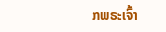ກພຣະເຈົ້າ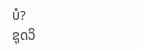ບໍ?
ຊຸດວິ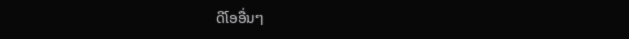ດີໂອອື່ນໆ